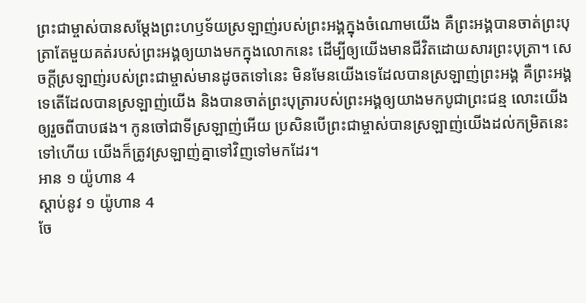ព្រះជាម្ចាស់បានសម្តែងព្រះហឫទ័យស្រឡាញ់របស់ព្រះអង្គក្នុងចំណោមយើង គឺព្រះអង្គបានចាត់ព្រះបុត្រាតែមួយគត់របស់ព្រះអង្គឲ្យយាងមកក្នុងលោកនេះ ដើម្បីឲ្យយើងមានជីវិតដោយសារព្រះបុត្រា។ សេចក្ដីស្រឡាញ់របស់ព្រះជាម្ចាស់មានដូចតទៅនេះ មិនមែនយើងទេដែលបានស្រឡាញ់ព្រះអង្គ គឺព្រះអង្គទេតើដែលបានស្រឡាញ់យើង និងបានចាត់ព្រះបុត្រារបស់ព្រះអង្គឲ្យយាងមកបូជាព្រះជន្ម លោះយើងឲ្យរួចពីបាបផង។ កូនចៅជាទីស្រឡាញ់អើយ ប្រសិនបើព្រះជាម្ចាស់បានស្រឡាញ់យើងដល់កម្រិតនេះទៅហើយ យើងក៏ត្រូវស្រឡាញ់គ្នាទៅវិញទៅមកដែរ។
អាន ១ យ៉ូហាន 4
ស្ដាប់នូវ ១ យ៉ូហាន 4
ចែ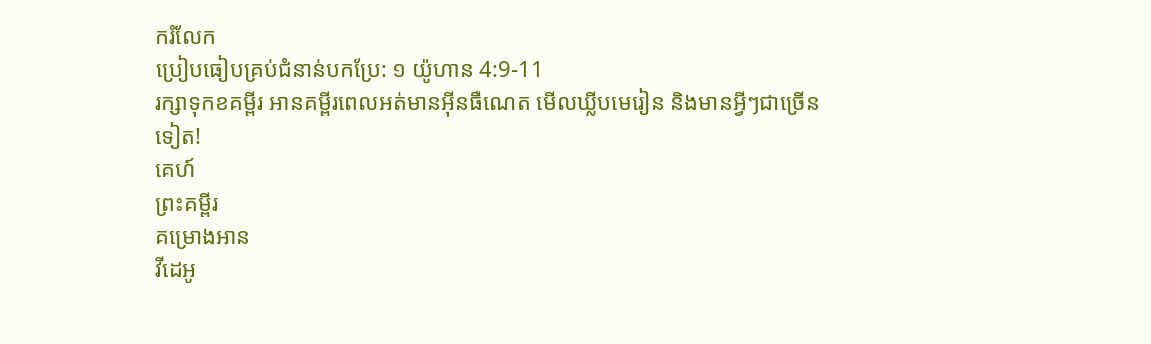ករំលែក
ប្រៀបធៀបគ្រប់ជំនាន់បកប្រែ: ១ យ៉ូហាន 4:9-11
រក្សាទុកខគម្ពីរ អានគម្ពីរពេលអត់មានអ៊ីនធឺណេត មើលឃ្លីបមេរៀន និងមានអ្វីៗជាច្រើនទៀត!
គេហ៍
ព្រះគម្ពីរ
គម្រោងអាន
វីដេអូ